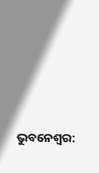ଭୁବନେଶ୍ୱର: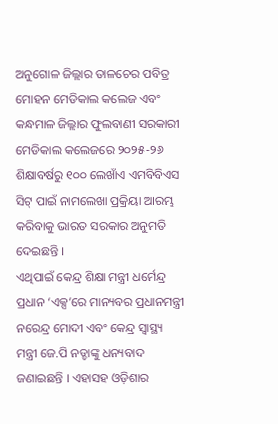ଅନୁଗୋଳ ଜିଲ୍ଲାର ତାଳଚେର ପବିତ୍ର ମୋହନ ମେଡିକାଲ କଲେଜ ଏବଂ କନ୍ଧମାଳ ଜିଲ୍ଲାର ଫୁଲବାଣୀ ସରକାରୀ ମେଡିକାଲ କଲେଜରେ ୨୦୨୫-୨୬ ଶିକ୍ଷାବର୍ଷରୁ ୧୦୦ ଲେଖାଁଏ ଏମବିବିଏସ ସିଟ୍ ପାଇଁ ନାମଲେଖା ପ୍ରକ୍ରିୟା ଆରମ୍ଭ କରିବାକୁ ଭାରତ ସରକାର ଅନୁମତି ଦେଇଛନ୍ତି ।
ଏଥିପାଇଁ କେନ୍ଦ୍ର ଶିକ୍ଷା ମନ୍ତ୍ରୀ ଧର୍ମେନ୍ଦ୍ର ପ୍ରଧାନ ‘ଏକ୍ସ’ରେ ମାନ୍ୟବର ପ୍ରଧାନମନ୍ତ୍ରୀ ନରେନ୍ଦ୍ର ମୋଦୀ ଏବଂ କେନ୍ଦ୍ର ସ୍ୱାସ୍ଥ୍ୟ ମନ୍ତ୍ରୀ ଜେ.ପି ନଡ୍ଡାଙ୍କୁ ଧନ୍ୟବାଦ ଜଣାଇଛନ୍ତି । ଏହାସହ ଓଡ଼ିଶାର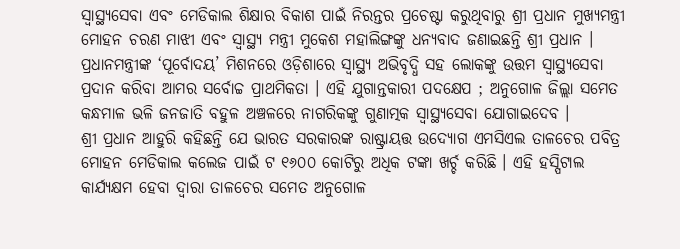ସ୍ୱାସ୍ଥ୍ୟସେବା ଏବଂ ମେଡିକାଲ ଶିକ୍ଷାର ବିକାଶ ପାଇଁ ନିରନ୍ତର ପ୍ରଚେଷ୍ଟା କରୁଥିବାରୁ ଶ୍ରୀ ପ୍ରଧାନ ମୁଖ୍ୟମନ୍ତ୍ରୀ ମୋହନ ଚରଣ ମାଝୀ ଏବଂ ସ୍ୱାସ୍ଥ୍ୟ ମନ୍ତ୍ରୀ ମୁକେଶ ମହାଲିଙ୍ଗଙ୍କୁ ଧନ୍ୟବାଦ ଜଣାଇଛନ୍ତି ଶ୍ରୀ ପ୍ରଧାନ ।
ପ୍ରଧାନମନ୍ତ୍ରୀଙ୍କ ‘ପୂର୍ବୋଦୟ’ ମିଶନରେ ଓଡ଼ିଶାରେ ସ୍ୱାସ୍ଥ୍ୟ ଅଭିବୃଦ୍ଧି ସହ ଲୋକଙ୍କୁ ଉତ୍ତମ ସ୍ୱାସ୍ଥ୍ୟସେବା ପ୍ରଦାନ କରିବା ଆମର ସର୍ବୋଚ୍ଚ ପ୍ରାଥମିକତା । ଏହି ଯୁଗାନ୍ତକାରୀ ପଦକ୍ଷେପ ; ଅନୁଗୋଳ ଜିଲ୍ଲା ସମେତ କନ୍ଧମାଳ ଭଳି ଜନଜାତି ବହୁଳ ଅଞ୍ଚଳରେ ନାଗରିକଙ୍କୁ ଗୁଣାତ୍ମକ ସ୍ୱାସ୍ଥ୍ୟସେବା ଯୋଗାଇଦେବ ।
ଶ୍ରୀ ପ୍ରଧାନ ଆହୁରି କହିଛନ୍ତି ଯେ ଭାରତ ସରକାରଙ୍କ ରାଷ୍ଟ୍ରାୟତ୍ତ ଉଦ୍ୟୋଗ ଏମସିଏଲ ତାଳଚେର ପବିତ୍ର ମୋହନ ମେଡିକାଲ କଲେଜ ପାଇଁ ଟ ୧୬୦୦ କୋଟିରୁ ଅଧିକ ଟଙ୍କା ଖର୍ଚ୍ଚ କରିଛି । ଏହି ହସ୍ପିଟାଲ କାର୍ଯ୍ୟକ୍ଷମ ହେବା ଦ୍ୱାରା ତାଳଚେର ସମେତ ଅନୁଗୋଳ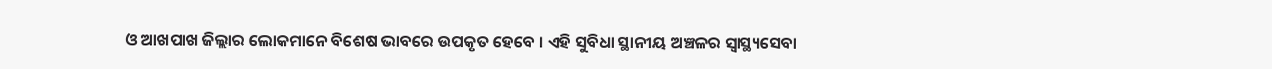ଓ ଆଖପାଖ ଜିଲ୍ଲାର ଲୋକମାନେ ବିଶେଷ ଭାବରେ ଉପକୃତ ହେବେ । ଏହି ସୁବିଧା ସ୍ଥାନୀୟ ଅଞ୍ଚଳର ସ୍ୱାସ୍ଥ୍ୟସେବା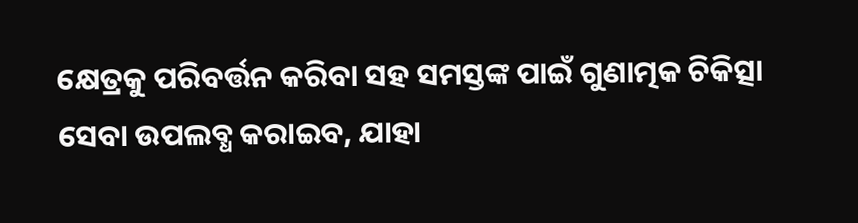କ୍ଷେତ୍ରକୁ ପରିବର୍ତ୍ତନ କରିବା ସହ ସମସ୍ତଙ୍କ ପାଇଁ ଗୁଣାତ୍ମକ ଚିକିତ୍ସା ସେବା ଉପଲବ୍ଧ କରାଇବ, ଯାହା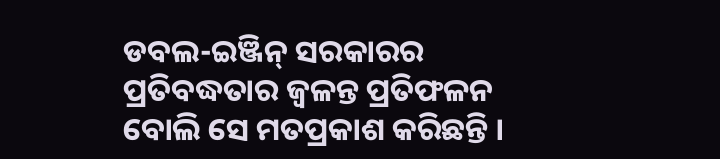ଡବଲ-ଇଞ୍ଜିନ୍ ସରକାରର ପ୍ରତିବଦ୍ଧତାର ଜ୍ୱଳନ୍ତ ପ୍ରତିଫଳନ ବୋଲି ସେ ମତପ୍ରକାଶ କରିଛନ୍ତି ।